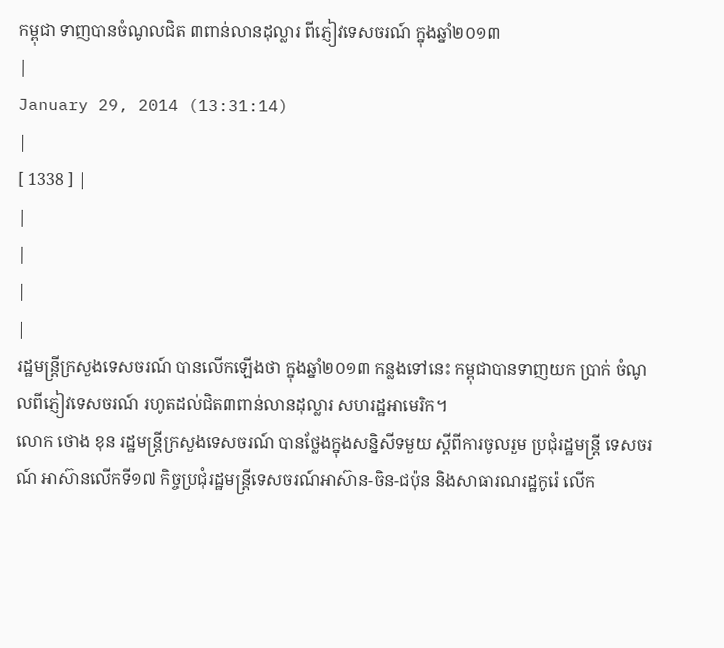កម្ពុជា ទាញបានចំណូលជិត ៣ពាន់លានដុល្លារ ពីភ្ញៀវទេសចរណ៍ ក្នុងឆ្នាំ២០១៣
|
January 29, 2014 (13:31:14)
|
[ 1338 ] |
|
|
|
|
រដ្ឋមន្រ្តីក្រសួងទេសចរណ៍ បានលើកឡើងថា ក្នុងឆ្នាំ២០១៣ កន្លងទៅនេះ កម្ពុជាបានទាញយក ប្រាក់ ចំណូលពីភ្ញៀវទេសចរណ៍ រហូតដល់ជិត៣ពាន់លានដុល្លារ សហរដ្ឋអាមេរិក។
លោក ថោង ខុន រដ្ឋមន្រ្តីក្រសួងទេសចរណ៍ បានថ្លែងក្នុងសន្និសីទមួយ ស្តីពីការចូលរួម ប្រជុំរដ្ឋមន្រ្តី ទេសចរណ៍ អាស៊ានលើកទី១៧ កិច្ចប្រជុំរដ្ឋមន្រ្តីទេសចរណ៍អាស៊ាន-ចិន-ជប៉ុន និងសាធារណរដ្ឋកូរ៉េ លើក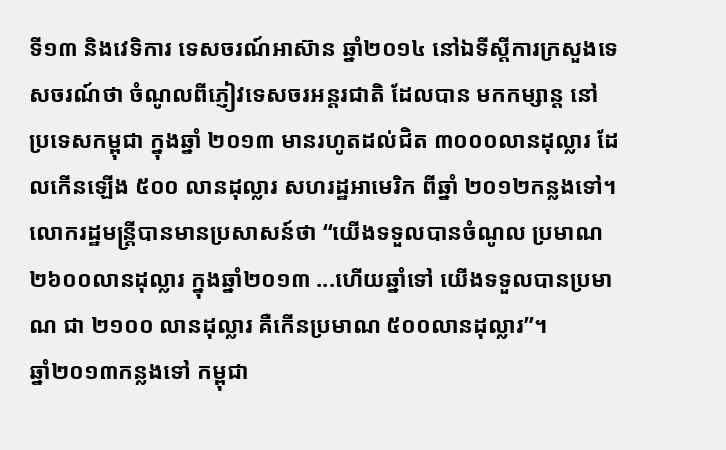ទី១៣ និងវេទិការ ទេសចរណ៍អាស៊ាន ឆ្នាំ២០១៤ នៅឯទីស្តីការក្រសួងទេសចរណ៍ថា ចំណូលពីភ្ញៀវទេសចរអន្តរជាតិ ដែលបាន មកកម្សាន្ត នៅប្រទេសកម្ពុជា ក្នុងឆ្នាំ ២០១៣ មានរហូតដល់ជិត ៣០០០លានដុល្លារ ដែលកើនឡើង ៥០០ លានដុល្លារ សហរដ្ឋអាមេរិក ពីឆ្នាំ ២០១២កន្លងទៅ។
លោករដ្ឋមន្រ្តីបានមានប្រសាសន៍ថា “យើងទទួលបានចំណូល ប្រមាណ ២៦០០លានដុល្លារ ក្នុងឆ្នាំ២០១៣ ...ហើយឆ្នាំទៅ យើងទទួលបានប្រមាណ ជា ២១០០ លានដុល្លារ គឺកើនប្រមាណ ៥០០លានដុល្លារ”។
ឆ្នាំ២០១៣កន្លងទៅ កម្ពុជា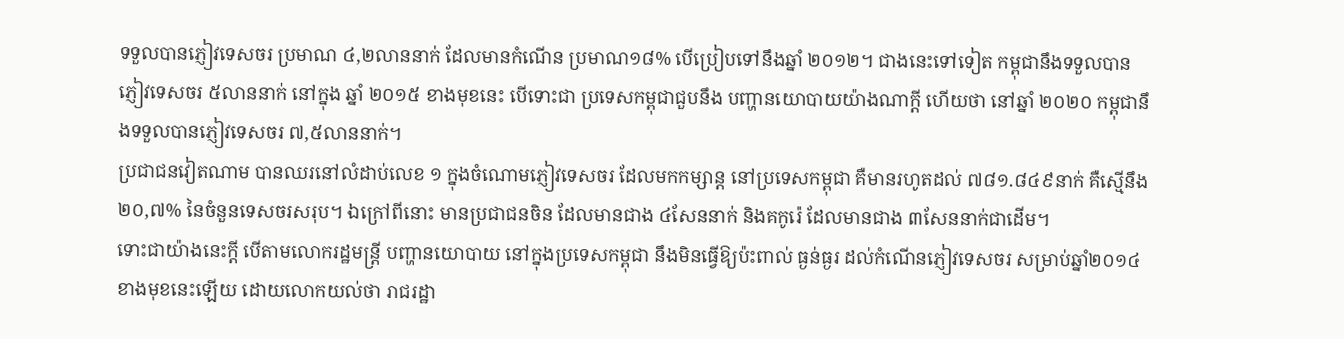ទទួលបានភ្ញៀវទេសចរ ប្រមាណ ៤,២លាននាក់ ដែលមានកំណើន ប្រមាណ១៨% បើប្រៀបទៅនឹងឆ្នាំ ២០១២។ ជាងនេះទៅទៀត កម្ពុជានឹងទទួលបានភ្ញៀវទេសចរ ៥លាននាក់ នៅក្នុង ឆ្នាំ ២០១៥ ខាងមុខនេះ បើទោះជា ប្រទេសកម្ពុជាជួបនឹង បញ្ហានយោបាយយ៉ាងណាក្តី ហើយថា នៅឆ្នាំ ២០២០ កម្ពុជានឹងទទួលបានភ្ញៀវទេសចរ ៧,៥លាននាក់។
ប្រជាជនវៀតណាម បានឈរនៅលំដាប់លេខ ១ ក្នុងចំណោមភ្ញៀវទេសចរ ដែលមកកម្សាន្ត នៅប្រទេសកម្ពុជា គឺមានរហូតដល់ ៧៨១.៨៤៩នាក់ គឺស្មើនឹង ២០,៧% នៃចំនួនទេសចរសរុប។ ឯក្រៅពីនោះ មានប្រជាជនចិន ដែលមានជាង ៤សែននាក់ និងគកូរ៉េ ដែលមានជាង ៣សែននាក់ជាដើម។
ទោះជាយ៉ាងនេះក្តី បើតាមលោករដ្ឋមន្រ្តី បញ្ហានយោបាយ នៅក្នុងប្រទេសកម្ពុជា នឹងមិនធ្វើឱ្យប៉ះពាល់ ធ្ងន់ធ្ងរ ដល់កំណើនភ្ញៀវទេសចរ សម្រាប់ឆ្នាំ២០១៤ ខាងមុខនេះឡើយ ដោយលោកយល់ថា រាជរដ្ឋា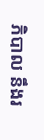ភិបាល នឹងរ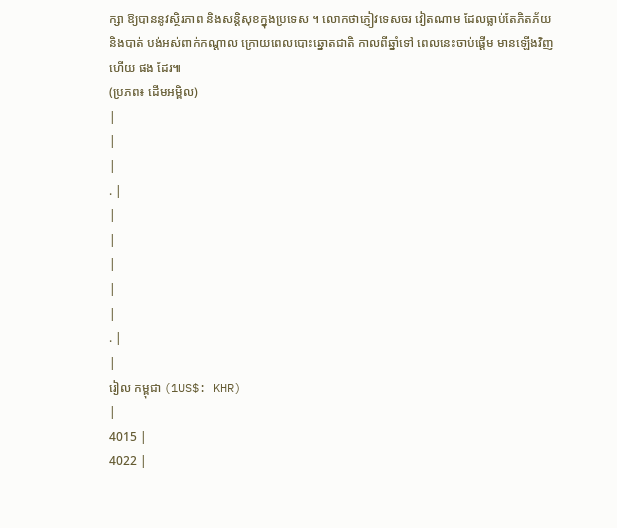ក្សា ឱ្យបាននូវស្ថិរភាព និងសន្តិសុខក្នុងប្រទេស ។ លោកថាភ្ញៀវទេសចរ វៀតណាម ដែលធ្លាប់តែភិតភ័យ និងបាត់ បង់អស់ពាក់កណ្តាល ក្រោយពេលបោះឆ្នោតជាតិ កាលពីឆ្នាំទៅ ពេលនេះចាប់ផ្តើម មានឡើងវិញហើយ ផង ដែរ៕
(ប្រភព៖ ដើមអម្ពិល)
|
|
|
. |
|
|
|
|
|
. |
|
រៀល កម្ពុជា (1US$: KHR)
|
4015 |
4022 |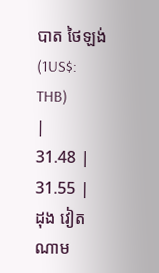បាត ថៃឡង់ (1US$: THB)
|
31.48 |
31.55 |
ដុង វៀតណាម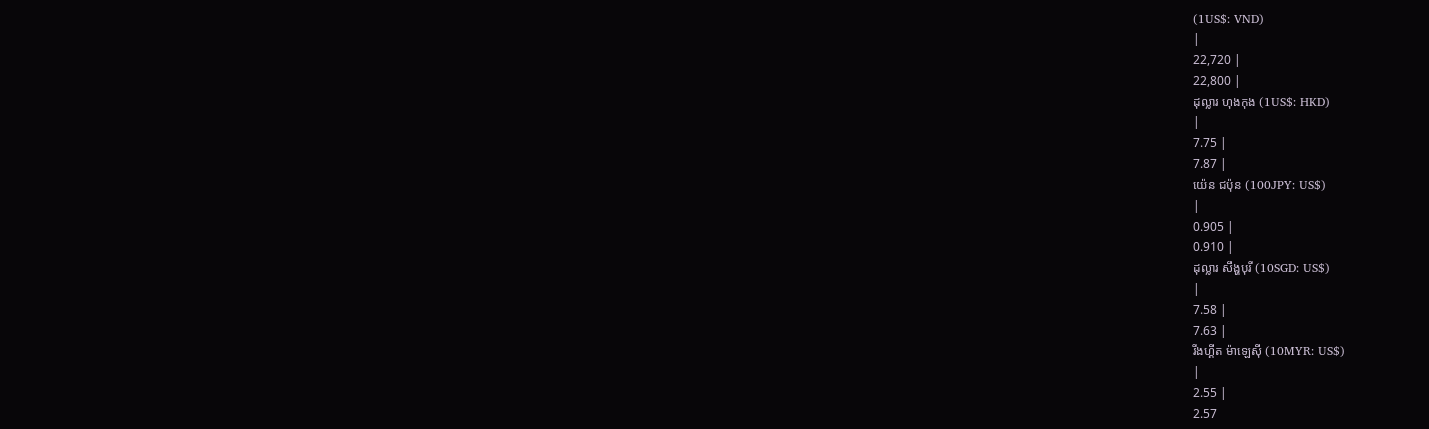(1US$: VND)
|
22,720 |
22,800 |
ដុល្លារ ហុងកុង (1US$: HKD)
|
7.75 |
7.87 |
យ៉េន ជប៉ុន (100JPY: US$)
|
0.905 |
0.910 |
ដុល្លារ សឹង្ហបុរី (10SGD: US$)
|
7.58 |
7.63 |
រីងហ្គីត ម៉ាឡេស៊ី (10MYR: US$)
|
2.55 |
2.57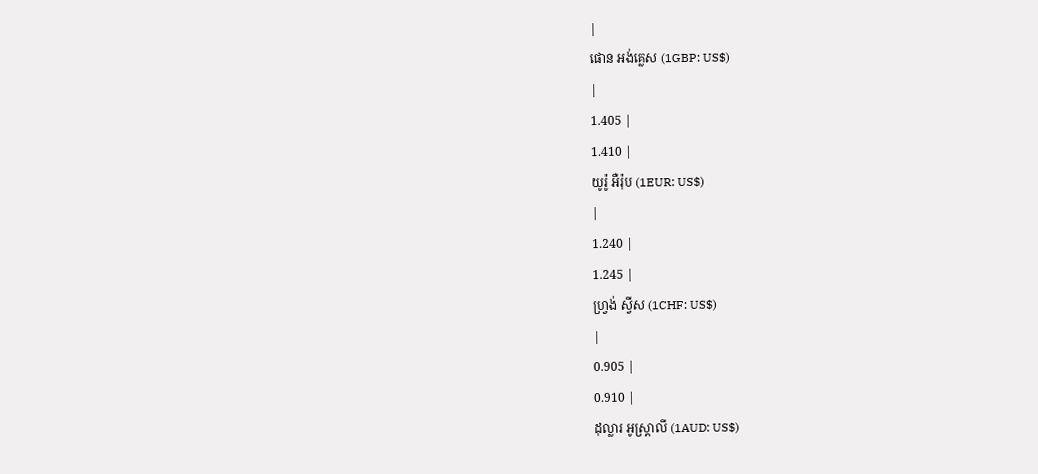|
ផោន អង់គ្លេស (1GBP: US$)
|
1.405 |
1.410 |
យូរ៉ូ អឺរ៉ុប (1EUR: US$)
|
1.240 |
1.245 |
ហ្វ្រង់ ស្វីស (1CHF: US$)
|
0.905 |
0.910 |
ដុល្លារ អូស្ត្រាលី (1AUD: US$)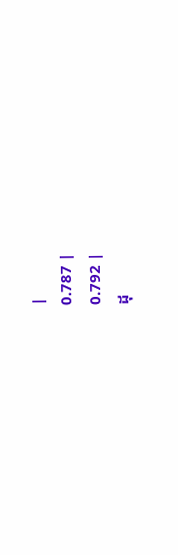|
0.787 |
0.792 |
ដុ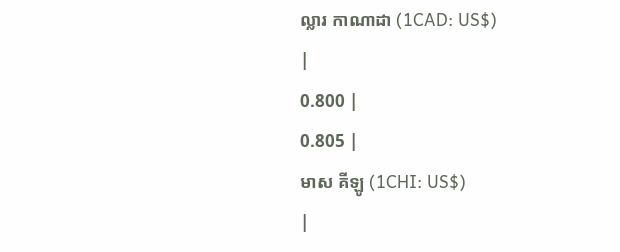ល្លារ កាណាដា (1CAD: US$)
|
0.800 |
0.805 |
មាស គីឡូ (1CHI: US$)
|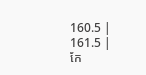160.5 |
161.5 |
កែ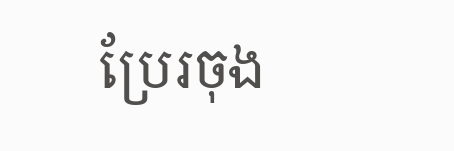ប្រែរចុង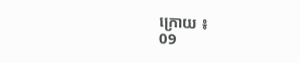ក្រោយ ៖
09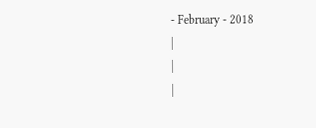- February - 2018
|
|
|